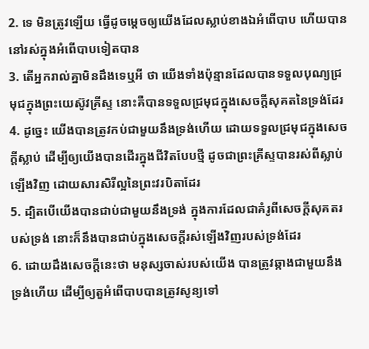2. ទេ មិនត្រូវឡើយ ធ្វើដូចម្តេចឲ្យយើងដែលស្លាប់ខាងឯអំពើបាប ហើយបាននៅរស់ក្នុងអំពើបាបទៀតបាន
3. តើអ្នករាល់គ្នាមិនដឹងទេឬអី ថា យើងទាំងប៉ុន្មានដែលបានទទួលបុណ្យជ្រមុជក្នុងព្រះយេស៊ូវគ្រីស្ទ នោះគឺបានទទួលជ្រមុជក្នុងសេចក្តីសុគតនៃទ្រង់ដែរ
4. ដូច្នេះ យើងបានត្រូវកប់ជាមួយនឹងទ្រង់ហើយ ដោយទទួលជ្រមុជក្នុងសេចក្តីស្លាប់ ដើម្បីឲ្យយើងបានដើរក្នុងជីវិតបែបថ្មី ដូចជាព្រះគ្រីស្ទបានរស់ពីស្លាប់ឡើងវិញ ដោយសារសិរីល្អនៃព្រះវរបិតាដែរ
5. ដ្បិតបើយើងបានជាប់ជាមួយនឹងទ្រង់ ក្នុងការដែលជាគំរូពីសេចក្តីសុគតរបស់ទ្រង់ នោះក៏នឹងបានជាប់ក្នុងសេចក្តីរស់ឡើងវិញរបស់ទ្រង់ដែរ
6. ដោយដឹងសេចក្តីនេះថា មនុស្សចាស់របស់យើង បានត្រូវឆ្កាងជាមួយនឹងទ្រង់ហើយ ដើម្បីឲ្យតួអំពើបាបបានត្រូវសូន្យទៅ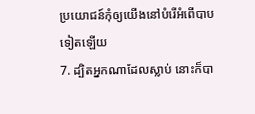ប្រយោជន៍កុំឲ្យយើងនៅបំរើអំពើបាបទៀតឡើយ
7. ដ្បិតអ្នកណាដែលស្លាប់ នោះក៏បា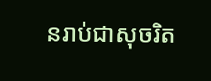នរាប់ជាសុចរិត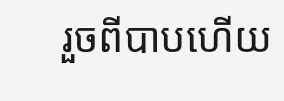រួចពីបាបហើយ